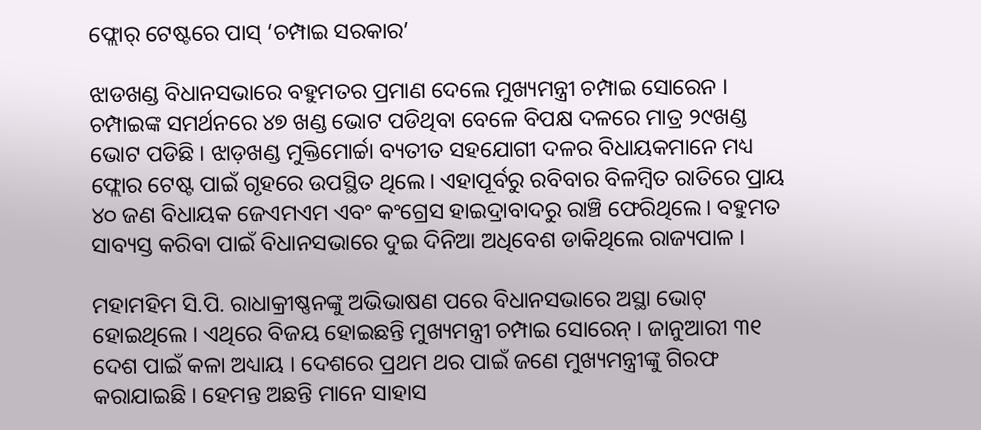ଫ୍ଲୋର୍ ଟେଷ୍ଟରେ ପାସ୍ ‘ଚମ୍ପାଇ ସରକାର’

ଝାଡଖଣ୍ଡ ବିଧାନସଭାରେ ବହୁମତର ପ୍ରମାଣ ଦେଲେ ମୁଖ୍ୟମନ୍ତ୍ରୀ ଚମ୍ପାଇ ସୋରେନ । ଚମ୍ପାଇଙ୍କ ସମର୍ଥନରେ ୪୭ ଖଣ୍ଡ ଭୋଟ ପଡିଥିବା ବେଳେ ବିପକ୍ଷ ଦଳରେ ମାତ୍ର ୨୯ଖଣ୍ଡ ଭୋଟ ପଡିଛି । ଝାଡ଼ଖଣ୍ଡ ମୁକ୍ତିମୋର୍ଚ୍ଚା ବ୍ୟତୀତ ସହଯୋଗୀ ଦଳର ବିଧାୟକମାନେ ମଧ୍ୟ ଫ୍ଲୋର ଟେଷ୍ଟ ପାଇଁ ଗୃହରେ ଉପସ୍ଥିତ ଥିଲେ। ଏହାପୂର୍ବରୁ ରବିବାର ବିଳମ୍ବିତ ରାତିରେ ପ୍ରାୟ ୪୦ ଜଣ ବିଧାୟକ ଜେଏମଏମ ଏବଂ କଂଗ୍ରେସ ହାଇଦ୍ରାବାଦରୁ ରାଞ୍ଚି ଫେରିଥିଲେ। ବହୁମତ ସାବ୍ୟସ୍ତ କରିବା ପାଇଁ ବିଧାନସଭାରେ ଦୁଇ ଦିନିଆ ଅଧିବେଶ ଡାକିଥିଲେ ରାଜ୍ୟପାଳ ।

ମହାମହିମ ସି.ପି. ରାଧାକ୍ରୀଷ୍ଣନଙ୍କୁ ଅଭିଭାଷଣ ପରେ ବିଧାନସଭାରେ ଅସ୍ଥା ଭୋଟ୍ ହୋଇଥିଲେ । ଏଥିରେ ବିଜୟ ହୋଇଛନ୍ତି ମୁଖ୍ୟମନ୍ତ୍ରୀ ଚମ୍ପାଇ ସୋରେନ୍ । ଜାନୁଆରୀ ୩୧ ଦେଶ ପାଇଁ କଳା ଅଧ୍ୟାୟ । ଦେଶରେ ପ୍ରଥମ ଥର ପାଇଁ ଜଣେ ମୁଖ୍ୟମନ୍ତ୍ରୀଙ୍କୁ ଗିରଫ କରାଯାଇଛି । ହେମନ୍ତ ଅଛନ୍ତି ମାନେ ସାହାସ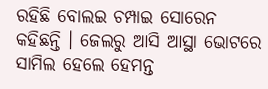ରହିଛି ବୋଲଇ ଚମ୍ପାଇ ସୋରେନ କହିଛନ୍ତି । ଜେଲରୁ ଆସି ଆସ୍ଥା ଭୋଟରେ ସାମିଲ ହେଲେ ହେମନ୍ତ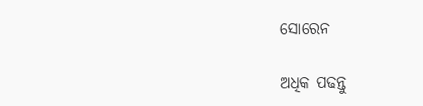ସୋରେନ

ଅଧିକ ପଢନ୍ତୁ